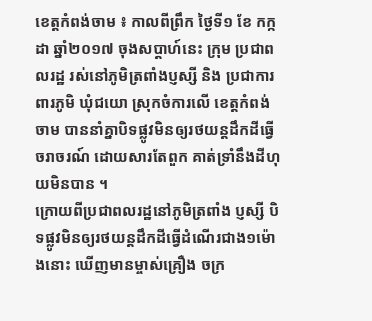ខេត្តកំពង់ចាម ៖ កាលពីព្រឹក ថ្ងៃទី១ ខែ កក្កដា ឆ្នាំ២០១៧ ចុងសប្តាហ៍នេះ ក្រុម ប្រជាពលរដ្ឋ រស់នៅភូមិត្រពាំងប្ញស្សី និង ប្រជាការពារភូមិ ឃុំជយោ ស្រុកចំការលើ ខេត្តកំពង់ចាម បាននាំគ្នាបិទផ្លូវមិនឲ្យរថយន្តដឹកដីធ្វើចរាចរណ៍ ដោយសារតែពួក គាត់ទ្រាំនឹងដីហុយមិនបាន ។
ក្រោយពីប្រជាពលរដ្ឋនៅភូមិត្រពាំង ប្ញស្សី បិទផ្លូវមិនឲ្យរថយន្តដឹកដីធ្វើដំណើរជាង១ម៉ោងនោះ ឃើញមានម្ចាស់គ្រឿង ចក្រ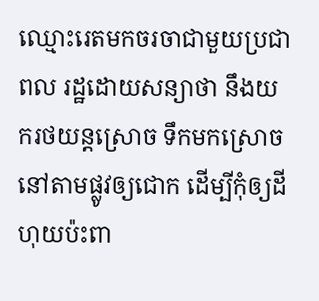ឈ្មោះរេតមកចរចាជាមួយប្រជាពល រដ្ឋដោយសន្យាថា នឹងយករថយន្តស្រោច ទឹកមកស្រោចនៅតាមផ្លូវឲ្យជោក ដើម្បីកុំឲ្យដីហុយប៉ះពា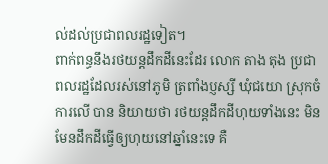ល់ដល់ប្រជាពលរដ្ឋទៀត។
ពាក់ពន្ធនឹងរថយន្តដឹកដីនេះដែរ លោក តាង តុង ប្រជាពលរដ្ឋដែលរស់នៅភូមិ ត្រពាំងប្ញស្សី ឃុំជយោ ស្រុកចំការលើ បាន និយាយថា រថយន្តដឹកដីហុយទាំងនេះ មិនមែនដឹកដីធ្វើឲ្យហុយនៅឆ្នាំនេះទេ គឺ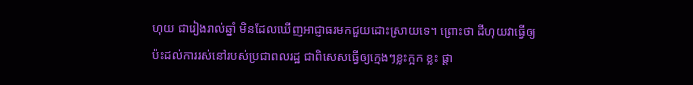ហុយ ជារៀងរាល់ឆ្នាំ មិនដែលឃើញអាជ្ញាធរមកជួយដោះស្រាយទេ។ ព្រោះថា ដីហុយវាធ្វើឲ្យប៉ះដល់ការរស់នៅរបស់ប្រជាពលរដ្ឋ ជាពិសេសធ្វើឲ្យក្មេងៗខ្លះក្អក ខ្លះ ផ្តា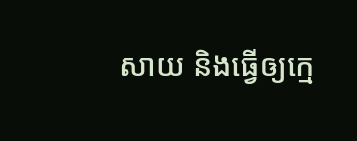សាយ និងធ្វើឲ្យក្មេ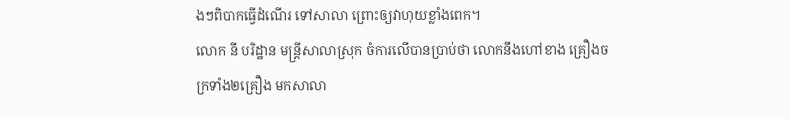ងៗពិបាកធ្វើដំណើរ ទៅសាលា ព្រោះឲ្យវាហុយខ្លាំងពេក។
លោក នី បរិដ្ឋាន មន្ត្រីសាលាស្រុក ចំការលើបានប្រាប់ថា លោកនឹងហៅខាង គ្រឿងចក្រទាំង២គ្រឿង មកសាលា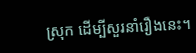ស្រុក ដើម្បីសួរនាំរឿងនេះ។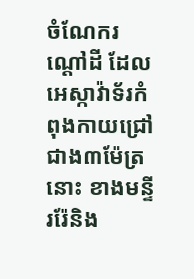ចំណែករណ្តៅដី ដែលអេស្កាវ៉ាទ័រកំពុងកាយជ្រៅជាង៣ម៉ែត្រនោះ ខាងមន្ទីររ៉ែនិង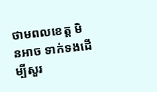ថាមពលខេត្ត មិនអាច ទាក់ទងដើម្បីសួរ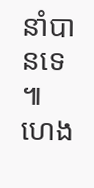នាំបានទេ ៕ ហេង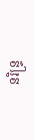នរិន្ទ្រ